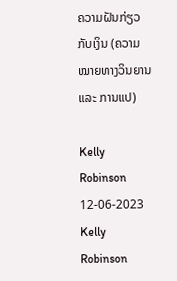ຄວາມຝັນກ່ຽວກັບເງິນ (ຄວາມໝາຍທາງວິນຍານ ແລະ ການແປ)

Kelly Robinson 12-06-2023
Kelly Robinson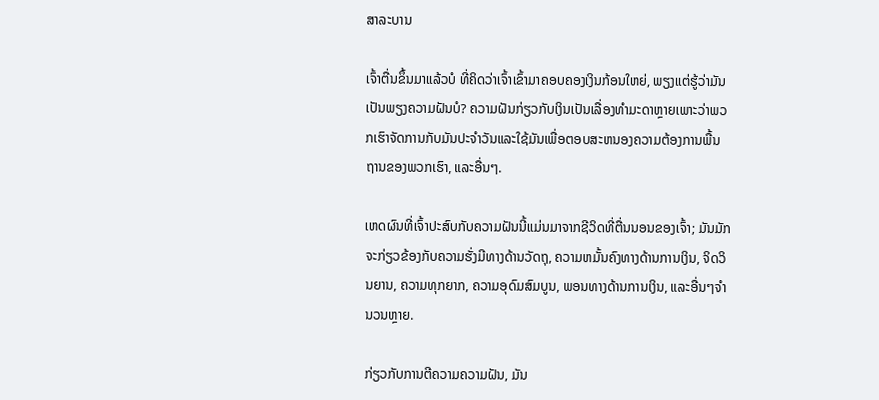ສາລະບານ

ເຈົ້າຕື່ນຂຶ້ນມາແລ້ວບໍ ທີ່ຄິດວ່າເຈົ້າເຂົ້າມາຄອບຄອງເງິນກ້ອນໃຫຍ່, ພຽງແຕ່ຮູ້ວ່າມັນເປັນພຽງຄວາມຝັນບໍ? ຄວາມຝັນກ່ຽວກັບເງິນເປັນເລື່ອງທໍາມະດາຫຼາຍເພາະວ່າພວກເຮົາຈັດການກັບມັນປະຈໍາວັນແລະໃຊ້ມັນເພື່ອຕອບສະຫນອງຄວາມຕ້ອງການພື້ນຖານຂອງພວກເຮົາ, ແລະອື່ນໆ.

ເຫດຜົນທີ່ເຈົ້າປະສົບກັບຄວາມຝັນນີ້ແມ່ນມາຈາກຊີວິດທີ່ຕື່ນນອນຂອງເຈົ້າ; ມັນມັກຈະກ່ຽວຂ້ອງກັບຄວາມຮັ່ງມີທາງດ້ານວັດຖຸ, ຄວາມຫມັ້ນຄົງທາງດ້ານການເງິນ, ຈິດວິນຍານ, ຄວາມທຸກຍາກ, ຄວາມອຸດົມສົມບູນ, ພອນທາງດ້ານການເງິນ, ແລະອື່ນໆຈໍານວນຫຼາຍ.

ກ່ຽວກັບການຕີຄວາມຄວາມຝັນ, ມັນ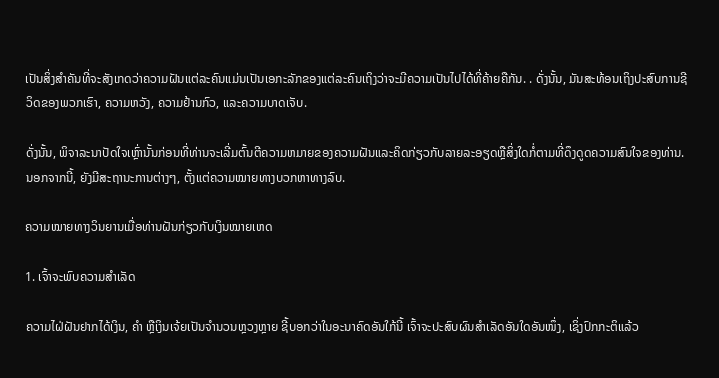ເປັນສິ່ງສໍາຄັນທີ່ຈະສັງເກດວ່າຄວາມຝັນແຕ່ລະຄົນແມ່ນເປັນເອກະລັກຂອງແຕ່ລະຄົນເຖິງວ່າຈະມີຄວາມເປັນໄປໄດ້ທີ່ຄ້າຍຄືກັນ. . ດັ່ງນັ້ນ, ມັນສະທ້ອນເຖິງປະສົບການຊີວິດຂອງພວກເຮົາ, ຄວາມຫວັງ, ຄວາມຢ້ານກົວ, ແລະຄວາມບາດເຈັບ.

ດັ່ງນັ້ນ, ພິຈາລະນາປັດໃຈເຫຼົ່ານັ້ນກ່ອນທີ່ທ່ານຈະເລີ່ມຕົ້ນຕີຄວາມຫມາຍຂອງຄວາມຝັນແລະຄິດກ່ຽວກັບລາຍລະອຽດຫຼືສິ່ງໃດກໍ່ຕາມທີ່ດຶງດູດຄວາມສົນໃຈຂອງທ່ານ. ນອກຈາກນີ້, ຍັງມີສະຖານະການຕ່າງໆ, ຕັ້ງແຕ່ຄວາມໝາຍທາງບວກຫາທາງລົບ.

ຄວາມໝາຍທາງວິນຍານເມື່ອທ່ານຝັນກ່ຽວກັບເງິນໝາຍເຫດ

1. ເຈົ້າຈະພົບຄວາມສຳເລັດ

ຄວາມໄຝ່ຝັນຢາກໄດ້ເງິນ, ຄຳ ຫຼືເງິນເຈ້ຍເປັນຈຳນວນຫຼວງຫຼາຍ ຊີ້ບອກວ່າໃນອະນາຄົດອັນໃກ້ນີ້ ເຈົ້າຈະປະສົບຜົນສຳເລັດອັນໃດອັນໜຶ່ງ, ເຊິ່ງປົກກະຕິແລ້ວ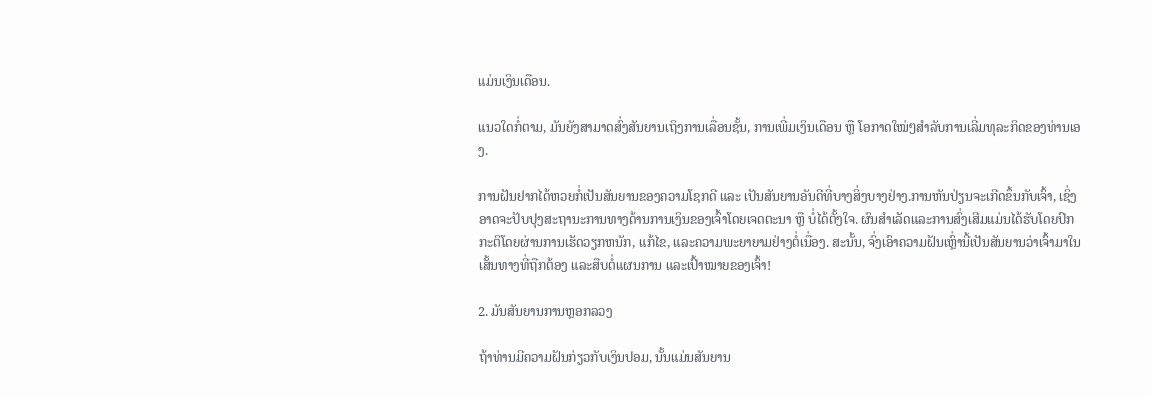ແມ່ນເງິນເດືອນ.

ແນວໃດກໍ່ຕາມ, ມັນຍັງສາມາດສົ່ງສັນຍານເຖິງການເລື່ອນຊັ້ນ, ການເພີ່ມເງິນເດືອນ ຫຼື ໂອກາດໃໝ່ໆສຳລັບການເລີ່ມທຸລະກິດຂອງທ່ານເອງ.

ການຝັນຢາກໄດ້ຫວຍກໍ່ເປັນສັນຍານຂອງຄວາມໂຊກດີ ແລະ ເປັນສັນຍານອັນດີທີ່ບາງສິ່ງບາງຢ່າງ.ການຫັນປ່ຽນຈະເກີດຂຶ້ນກັບເຈົ້າ, ເຊິ່ງອາດຈະປັບປຸງສະຖານະການທາງດ້ານການເງິນຂອງເຈົ້າໂດຍເຈດຕະນາ ຫຼື ບໍ່ໄດ້ຕັ້ງໃຈ. ຜົນສໍາເລັດແລະການສົ່ງເສີມແມ່ນໄດ້ຮັບໂດຍປົກກະຕິໂດຍຜ່ານການເຮັດວຽກຫນັກ, ແກ້ໄຂ, ແລະຄວາມພະຍາຍາມຢ່າງຕໍ່ເນື່ອງ. ສະນັ້ນ, ຈົ່ງເອົາຄວາມຝັນເຫຼົ່ານີ້ເປັນສັນຍານວ່າເຈົ້າມາໃນເສັ້ນທາງທີ່ຖືກຕ້ອງ ແລະສືບຕໍ່ແຜນການ ແລະເປົ້າໝາຍຂອງເຈົ້າ!

2. ມັນສັນຍານການຫຼອກລວງ

ຖ້າທ່ານມີຄວາມຝັນກ່ຽວກັບເງິນປອມ, ນັ້ນແມ່ນສັນຍານ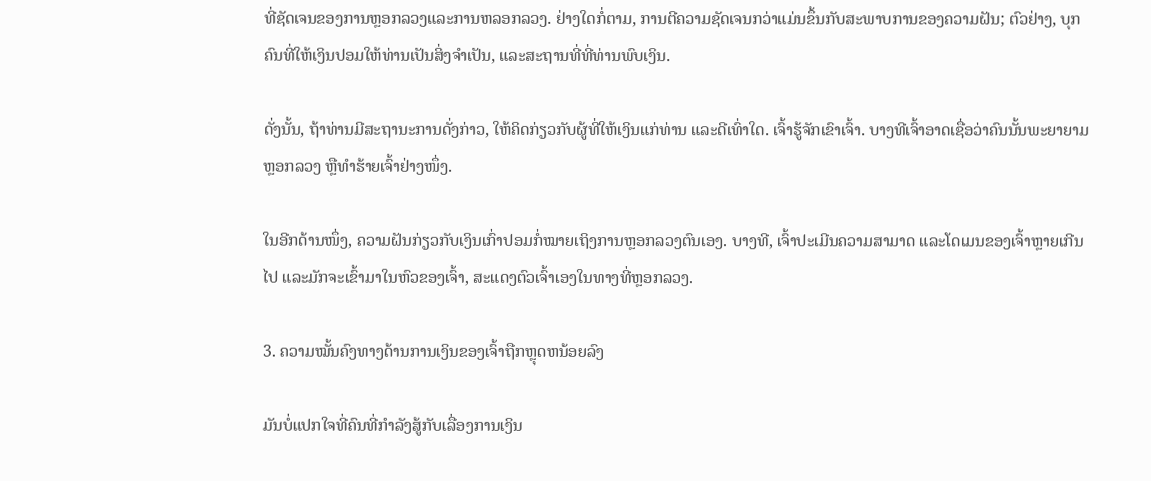ທີ່ຊັດເຈນຂອງການຫຼອກລວງແລະການຫລອກລວງ. ຢ່າງໃດກໍ່ຕາມ, ການຕີຄວາມຊັດເຈນກວ່າແມ່ນຂຶ້ນກັບສະພາບການຂອງຄວາມຝັນ; ຕົວຢ່າງ, ບຸກຄົນທີ່ໃຫ້ເງິນປອມໃຫ້ທ່ານເປັນສິ່ງຈໍາເປັນ, ແລະສະຖານທີ່ທີ່ທ່ານພົບເງິນ.

ດັ່ງນັ້ນ, ຖ້າທ່ານມີສະຖານະການດັ່ງກ່າວ, ໃຫ້ຄິດກ່ຽວກັບຜູ້ທີ່ໃຫ້ເງິນແກ່ທ່ານ ແລະດີເທົ່າໃດ. ເຈົ້າຮູ້ຈັກເຂົາເຈົ້າ. ບາງທີເຈົ້າອາດເຊື່ອວ່າຄົນນັ້ນພະຍາຍາມຫຼອກລວງ ຫຼືທຳຮ້າຍເຈົ້າຢ່າງໜຶ່ງ.

ໃນອີກດ້ານໜຶ່ງ, ຄວາມຝັນກ່ຽວກັບເງິນເກົ່າປອມກໍ່ໝາຍເຖິງການຫຼອກລວງຕົນເອງ. ບາງທີ, ເຈົ້າປະເມີນຄວາມສາມາດ ແລະໂດເມນຂອງເຈົ້າຫຼາຍເກີນໄປ ແລະມັກຈະເຂົ້າມາໃນຫົວຂອງເຈົ້າ, ສະແດງຕົວເຈົ້າເອງໃນທາງທີ່ຫຼອກລວງ.

3. ຄວາມໝັ້ນຄົງທາງດ້ານການເງິນຂອງເຈົ້າຖືກຫຼຸດຫນ້ອຍລົງ

ມັນບໍ່ແປກໃຈທີ່ຄົນທີ່ກໍາລັງສູ້ກັບເລື່ອງການເງິນ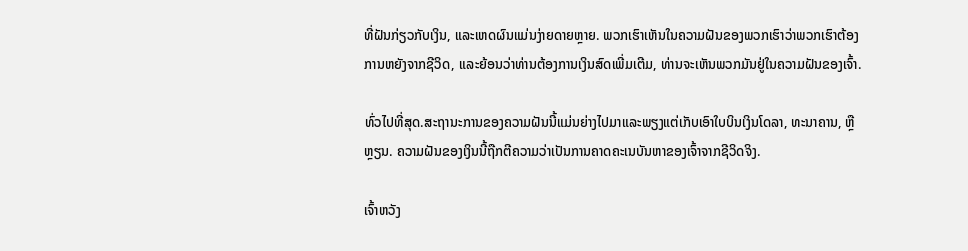ທີ່ຝັນກ່ຽວກັບເງິນ, ແລະເຫດຜົນແມ່ນງ່າຍດາຍຫຼາຍ. ພວກເຮົາເຫັນໃນຄວາມຝັນຂອງພວກເຮົາວ່າພວກເຮົາຕ້ອງການຫຍັງຈາກຊີວິດ, ແລະຍ້ອນວ່າທ່ານຕ້ອງການເງິນສົດເພີ່ມເຕີມ, ທ່ານຈະເຫັນພວກມັນຢູ່ໃນຄວາມຝັນຂອງເຈົ້າ.

ທົ່ວໄປທີ່ສຸດ.ສະຖານະການຂອງຄວາມຝັນນີ້ແມ່ນຍ່າງໄປມາແລະພຽງແຕ່ເກັບເອົາໃບບິນເງິນໂດລາ, ທະນາຄານ, ຫຼືຫຼຽນ. ຄວາມຝັນຂອງເງິນນີ້ຖືກຕີຄວາມວ່າເປັນການຄາດຄະເນບັນຫາຂອງເຈົ້າຈາກຊີວິດຈິງ.

ເຈົ້າຫວັງ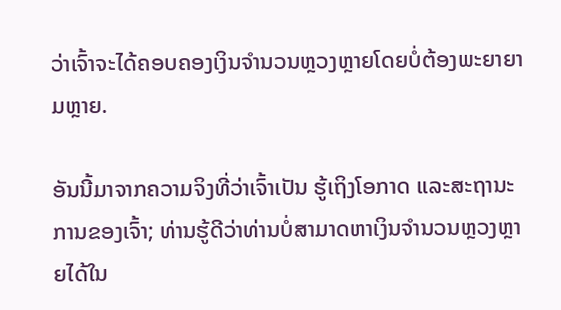ວ່າເຈົ້າຈະໄດ້ຄອບຄອງເງິນຈຳນວນຫຼວງຫຼາຍໂດຍບໍ່ຕ້ອງພະຍາຍາມຫຼາຍ.

ອັນນີ້ມາຈາກຄວາມຈິງທີ່ວ່າເຈົ້າເປັນ ຮູ້ເຖິງໂອກາດ ແລະສະຖານະການຂອງເຈົ້າ; ທ່ານຮູ້ດີວ່າທ່ານບໍ່ສາມາດຫາເງິນຈໍານວນຫຼວງຫຼາຍໄດ້ໃນ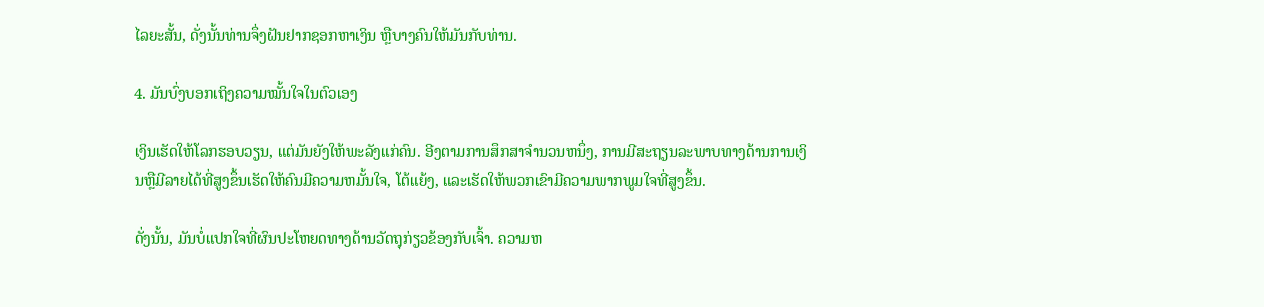ໄລຍະສັ້ນ, ດັ່ງນັ້ນທ່ານຈຶ່ງຝັນຢາກຊອກຫາເງິນ ຫຼືບາງຄົນໃຫ້ມັນກັບທ່ານ.

4. ມັນບົ່ງບອກເຖິງຄວາມໝັ້ນໃຈໃນຕົວເອງ

ເງິນເຮັດໃຫ້ໂລກຮອບວຽນ, ແຕ່ມັນຍັງໃຫ້ພະລັງແກ່ຄົນ. ອີງຕາມການສຶກສາຈໍານວນຫນຶ່ງ, ການມີສະຖຽນລະພາບທາງດ້ານການເງິນຫຼືມີລາຍໄດ້ທີ່ສູງຂຶ້ນເຮັດໃຫ້ຄົນມີຄວາມຫມັ້ນໃຈ, ໂຕ້ແຍ້ງ, ແລະເຮັດໃຫ້ພວກເຂົາມີຄວາມພາກພູມໃຈທີ່ສູງຂຶ້ນ.

ດັ່ງນັ້ນ, ມັນບໍ່ແປກໃຈທີ່ຜົນປະໂຫຍດທາງດ້ານວັດຖຸກ່ຽວຂ້ອງກັບເຈົ້າ. ຄວາມຫ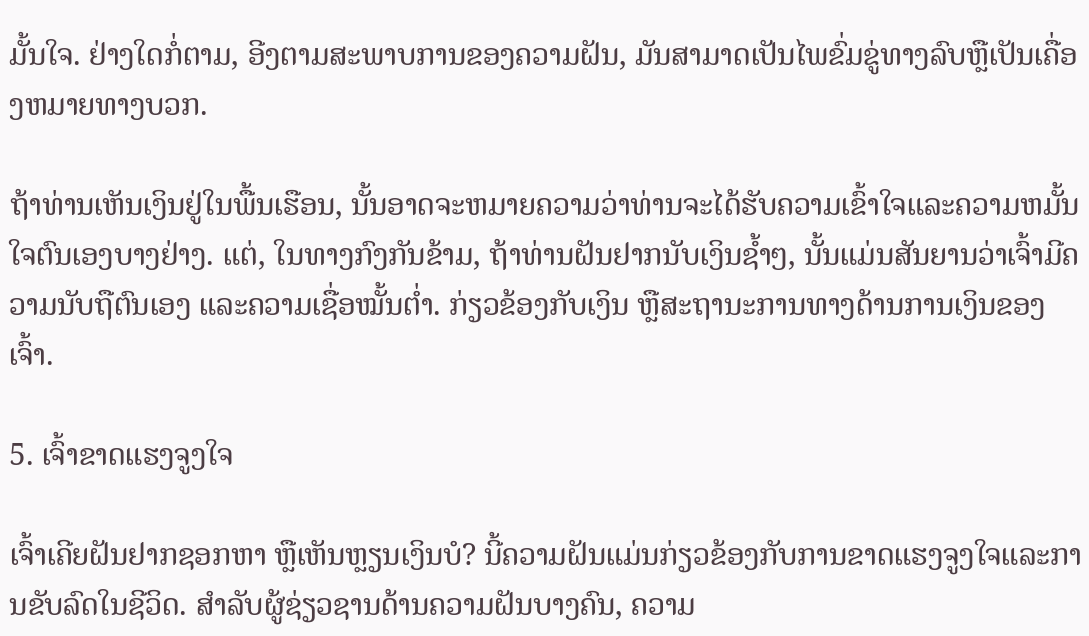ມັ້ນໃຈ. ຢ່າງໃດກໍ່ຕາມ, ອີງຕາມສະພາບການຂອງຄວາມຝັນ, ມັນສາມາດເປັນໄພຂົ່ມຂູ່ທາງລົບຫຼືເປັນເຄື່ອງຫມາຍທາງບວກ.

ຖ້າທ່ານເຫັນເງິນຢູ່ໃນພື້ນເຮືອນ, ນັ້ນອາດຈະຫມາຍຄວາມວ່າທ່ານຈະໄດ້ຮັບຄວາມເຂົ້າໃຈແລະຄວາມຫມັ້ນໃຈຕົນເອງບາງຢ່າງ. ແຕ່, ໃນທາງກົງກັນຂ້າມ, ຖ້າທ່ານຝັນຢາກນັບເງິນຊ້ຳໆ, ນັ້ນແມ່ນສັນຍານວ່າເຈົ້າມີຄວາມນັບຖືຕົນເອງ ແລະຄວາມເຊື່ອໝັ້ນຕໍ່າ. ກ່ຽວຂ້ອງກັບເງິນ ຫຼືສະຖານະການທາງດ້ານການເງິນຂອງເຈົ້າ.

5. ເຈົ້າຂາດແຮງຈູງໃຈ

ເຈົ້າເຄີຍຝັນຢາກຊອກຫາ ຫຼືເຫັນຫຼຽນເງິນບໍ? ນີ້ຄວາມຝັນແມ່ນກ່ຽວຂ້ອງກັບການຂາດແຮງຈູງໃຈແລະການຂັບລົດໃນຊີວິດ. ສໍາລັບຜູ້ຊ່ຽວຊານດ້ານຄວາມຝັນບາງຄົນ, ຄວາມ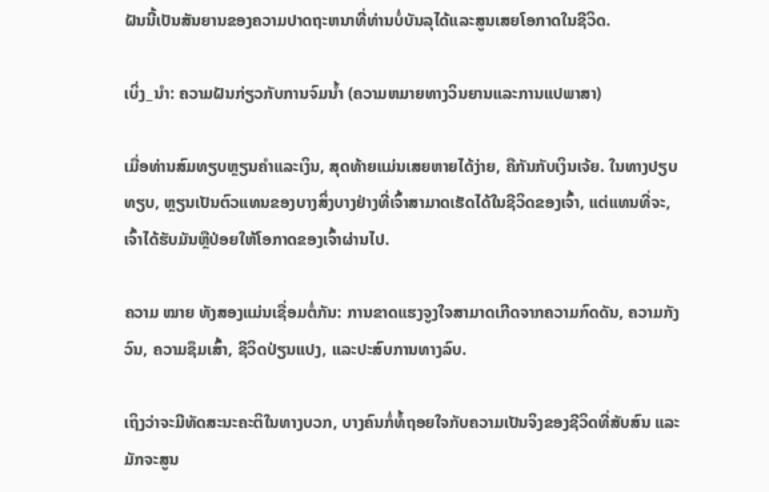ຝັນນີ້ເປັນສັນຍານຂອງຄວາມປາດຖະຫນາທີ່ທ່ານບໍ່ບັນລຸໄດ້ແລະສູນເສຍໂອກາດໃນຊີວິດ.

ເບິ່ງ_ນຳ: ຄວາມຝັນກ່ຽວກັບການຈົມນໍ້າ (ຄວາມຫມາຍທາງວິນຍານແລະການແປພາສາ)

ເມື່ອທ່ານສົມທຽບຫຼຽນຄໍາແລະເງິນ, ສຸດທ້າຍແມ່ນເສຍຫາຍໄດ້ງ່າຍ, ຄືກັນກັບເງິນເຈ້ຍ. ໃນທາງປຽບທຽບ, ຫຼຽນເປັນຕົວແທນຂອງບາງສິ່ງບາງຢ່າງທີ່ເຈົ້າສາມາດເຮັດໄດ້ໃນຊີວິດຂອງເຈົ້າ, ແຕ່ແທນທີ່ຈະ, ເຈົ້າໄດ້ຮັບມັນຫຼືປ່ອຍໃຫ້ໂອກາດຂອງເຈົ້າຜ່ານໄປ.

ຄວາມ ໝາຍ ທັງສອງແມ່ນເຊື່ອມຕໍ່ກັນ: ການຂາດແຮງຈູງໃຈສາມາດເກີດຈາກຄວາມກົດດັນ, ຄວາມກັງວົນ, ຄວາມຊຶມເສົ້າ, ຊີວິດປ່ຽນແປງ, ແລະປະສົບການທາງລົບ.

ເຖິງວ່າຈະມີທັດສະນະຄະຕິໃນທາງບວກ, ບາງຄົນກໍ່ທໍ້ຖອຍໃຈກັບຄວາມເປັນຈິງຂອງຊີວິດທີ່ສັບສົນ ແລະມັກຈະສູນ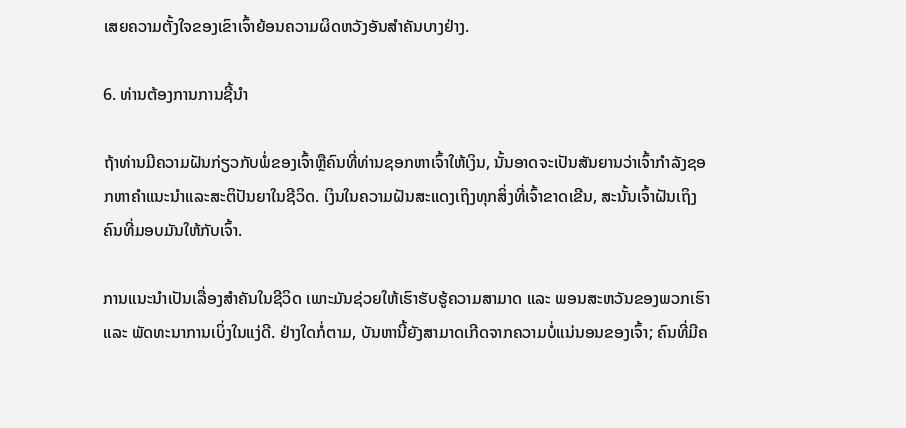ເສຍຄວາມຕັ້ງໃຈຂອງເຂົາເຈົ້າຍ້ອນຄວາມຜິດຫວັງອັນສໍາຄັນບາງຢ່າງ.

6. ທ່ານຕ້ອງການການຊີ້ນໍາ

ຖ້າທ່ານມີຄວາມຝັນກ່ຽວກັບພໍ່ຂອງເຈົ້າຫຼືຄົນທີ່ທ່ານຊອກຫາເຈົ້າໃຫ້ເງິນ, ນັ້ນອາດຈະເປັນສັນຍານວ່າເຈົ້າກໍາລັງຊອກຫາຄໍາແນະນໍາແລະສະຕິປັນຍາໃນຊີວິດ. ເງິນໃນຄວາມຝັນສະແດງເຖິງທຸກສິ່ງທີ່ເຈົ້າຂາດເຂີນ, ສະນັ້ນເຈົ້າຝັນເຖິງຄົນທີ່ມອບມັນໃຫ້ກັບເຈົ້າ.

ການແນະນຳເປັນເລື່ອງສຳຄັນໃນຊີວິດ ເພາະມັນຊ່ວຍໃຫ້ເຮົາຮັບຮູ້ຄວາມສາມາດ ແລະ ພອນສະຫວັນຂອງພວກເຮົາ ແລະ ພັດທະນາການເບິ່ງໃນແງ່ດີ. ຢ່າງໃດກໍ່ຕາມ, ບັນຫານີ້ຍັງສາມາດເກີດຈາກຄວາມບໍ່ແນ່ນອນຂອງເຈົ້າ; ຄົນທີ່ມີຄ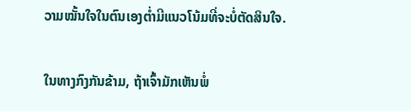ວາມໝັ້ນໃຈໃນຕົນເອງຕໍ່າມີແນວໂນ້ມທີ່ຈະບໍ່ຕັດສິນໃຈ.

ໃນທາງກົງກັນຂ້າມ, ຖ້າເຈົ້າມັກເຫັນພໍ່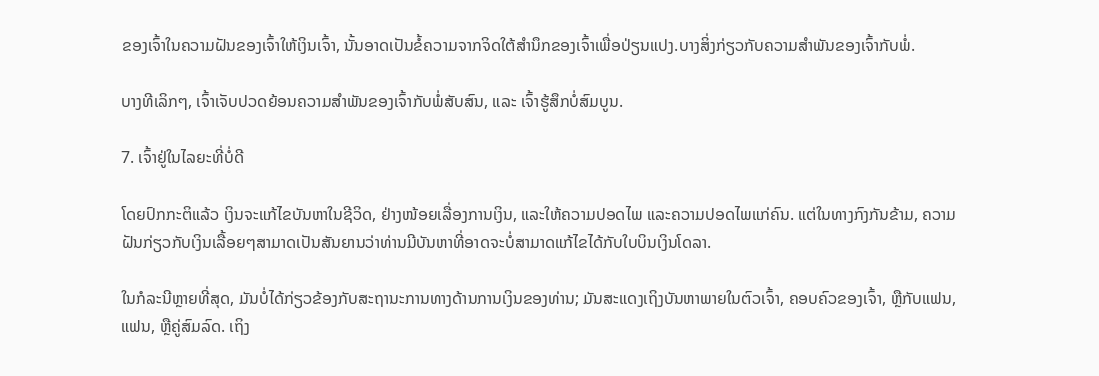ຂອງເຈົ້າໃນຄວາມຝັນຂອງເຈົ້າໃຫ້ເງິນເຈົ້າ, ນັ້ນອາດເປັນຂໍ້ຄວາມຈາກຈິດໃຕ້ສຳນຶກຂອງເຈົ້າເພື່ອປ່ຽນແປງ.ບາງສິ່ງກ່ຽວກັບຄວາມສຳພັນຂອງເຈົ້າກັບພໍ່.

ບາງທີເລິກໆ, ເຈົ້າເຈັບປວດຍ້ອນຄວາມສຳພັນຂອງເຈົ້າກັບພໍ່ສັບສົນ, ແລະ ເຈົ້າຮູ້ສຶກບໍ່ສົມບູນ.

7. ເຈົ້າຢູ່ໃນໄລຍະທີ່ບໍ່ດີ

ໂດຍປົກກະຕິແລ້ວ ເງິນຈະແກ້ໄຂບັນຫາໃນຊີວິດ, ຢ່າງໜ້ອຍເລື່ອງການເງິນ, ແລະໃຫ້ຄວາມປອດໄພ ແລະຄວາມປອດໄພແກ່ຄົນ. ແຕ່ໃນທາງກົງກັນຂ້າມ, ຄວາມຝັນກ່ຽວກັບເງິນເລື້ອຍໆສາມາດເປັນສັນຍານວ່າທ່ານມີບັນຫາທີ່ອາດຈະບໍ່ສາມາດແກ້ໄຂໄດ້ກັບໃບບິນເງິນໂດລາ.

ໃນກໍລະນີຫຼາຍທີ່ສຸດ, ມັນບໍ່ໄດ້ກ່ຽວຂ້ອງກັບສະຖານະການທາງດ້ານການເງິນຂອງທ່ານ; ມັນສະແດງເຖິງບັນຫາພາຍໃນຕົວເຈົ້າ, ຄອບຄົວຂອງເຈົ້າ, ຫຼືກັບແຟນ, ແຟນ, ຫຼືຄູ່ສົມລົດ. ເຖິງ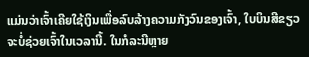ແມ່ນວ່າເຈົ້າເຄີຍໃຊ້ເງິນເພື່ອລົບລ້າງຄວາມກັງວົນຂອງເຈົ້າ, ໃບບິນສີຂຽວຈະບໍ່ຊ່ວຍເຈົ້າໃນເວລານີ້. ໃນກໍລະນີຫຼາຍ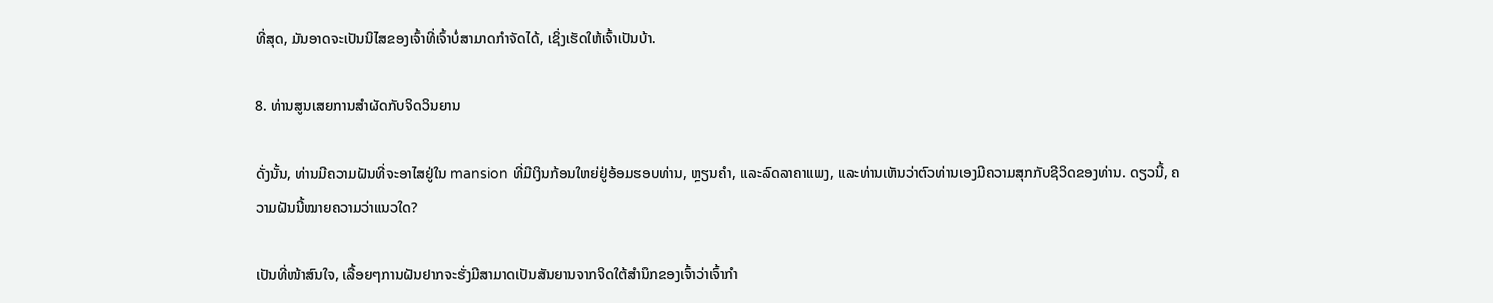ທີ່ສຸດ, ມັນອາດຈະເປັນນິໄສຂອງເຈົ້າທີ່ເຈົ້າບໍ່ສາມາດກໍາຈັດໄດ້, ເຊິ່ງເຮັດໃຫ້ເຈົ້າເປັນບ້າ.

8. ທ່ານສູນເສຍການສໍາຜັດກັບຈິດວິນຍານ

ດັ່ງນັ້ນ, ທ່ານມີຄວາມຝັນທີ່ຈະອາໄສຢູ່ໃນ mansion ທີ່ມີເງິນກ້ອນໃຫຍ່ຢູ່ອ້ອມຮອບທ່ານ, ຫຼຽນຄໍາ, ແລະລົດລາຄາແພງ, ແລະທ່ານເຫັນວ່າຕົວທ່ານເອງມີຄວາມສຸກກັບຊີວິດຂອງທ່ານ. ດຽວນີ້, ຄວາມຝັນນີ້ໝາຍຄວາມວ່າແນວໃດ?

ເປັນທີ່ໜ້າສົນໃຈ, ເລື້ອຍໆການຝັນຢາກຈະຮັ່ງມີສາມາດເປັນສັນຍານຈາກຈິດໃຕ້ສຳນຶກຂອງເຈົ້າວ່າເຈົ້າກຳ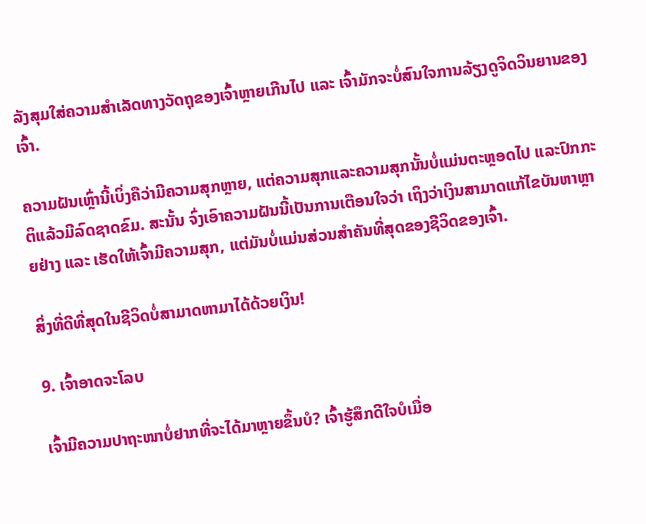ລັງສຸມໃສ່ຄວາມສຳເລັດທາງວັດຖຸຂອງເຈົ້າຫຼາຍເກີນໄປ ແລະ ເຈົ້າມັກຈະບໍ່ສົນໃຈການລ້ຽງດູຈິດວິນຍານຂອງເຈົ້າ.

ຄວາມຝັນເຫຼົ່ານີ້ເບິ່ງຄືວ່າມີຄວາມສຸກຫຼາຍ, ແຕ່ຄວາມສຸກແລະຄວາມສຸກນັ້ນບໍ່ແມ່ນຕະຫຼອດໄປ ແລະປົກກະຕິແລ້ວມີລົດຊາດຂົມ. ສະນັ້ນ ຈົ່ງເອົາຄວາມຝັນນີ້ເປັນການເຕືອນໃຈວ່າ ເຖິງວ່າເງິນສາມາດແກ້ໄຂບັນຫາຫຼາຍຢ່າງ ແລະ ເຮັດໃຫ້ເຈົ້າມີຄວາມສຸກ, ແຕ່ມັນບໍ່ແມ່ນສ່ວນສຳຄັນທີ່ສຸດຂອງຊີວິດຂອງເຈົ້າ.

ສິ່ງທີ່ດີທີ່ສຸດໃນຊີວິດບໍ່ສາມາດຫາມາໄດ້ດ້ວຍເງິນ!

9. ເຈົ້າອາດຈະໂລບ

ເຈົ້າມີຄວາມປາຖະໜາບໍ່ຢາກທີ່ຈະໄດ້ມາຫຼາຍຂຶ້ນບໍ? ເຈົ້າຮູ້ສຶກດີໃຈບໍເມື່ອ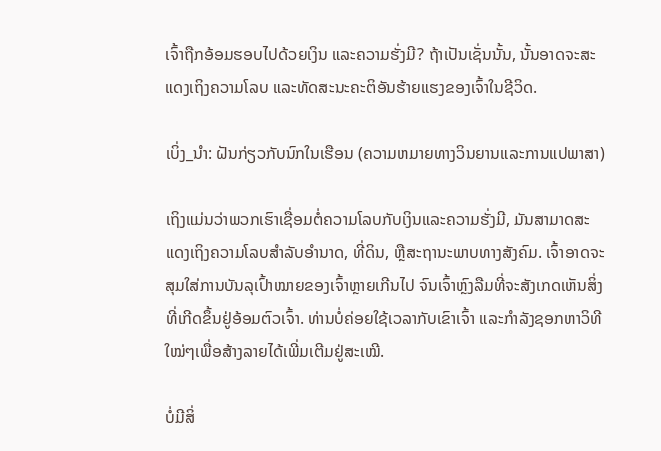ເຈົ້າຖືກອ້ອມຮອບໄປດ້ວຍເງິນ ແລະຄວາມຮັ່ງມີ? ຖ້າເປັນເຊັ່ນນັ້ນ, ນັ້ນອາດຈະສະແດງເຖິງຄວາມໂລບ ແລະທັດສະນະຄະຕິອັນຮ້າຍແຮງຂອງເຈົ້າໃນຊີວິດ.

ເບິ່ງ_ນຳ: ຝັນກ່ຽວກັບນົກໃນເຮືອນ (ຄວາມຫມາຍທາງວິນຍານແລະການແປພາສາ)

ເຖິງແມ່ນວ່າພວກເຮົາເຊື່ອມຕໍ່ຄວາມໂລບກັບເງິນແລະຄວາມຮັ່ງມີ, ມັນສາມາດສະແດງເຖິງຄວາມໂລບສໍາລັບອໍານາດ, ທີ່ດິນ, ຫຼືສະຖານະພາບທາງສັງຄົມ. ເຈົ້າອາດຈະສຸມໃສ່ການບັນລຸເປົ້າໝາຍຂອງເຈົ້າຫຼາຍເກີນໄປ ຈົນເຈົ້າຫຼົງລືມທີ່ຈະສັງເກດເຫັນສິ່ງທີ່ເກີດຂຶ້ນຢູ່ອ້ອມຕົວເຈົ້າ. ທ່ານບໍ່ຄ່ອຍໃຊ້ເວລາກັບເຂົາເຈົ້າ ແລະກໍາລັງຊອກຫາວິທີໃໝ່ໆເພື່ອສ້າງລາຍໄດ້ເພີ່ມເຕີມຢູ່ສະເໝີ.

ບໍ່ມີສິ່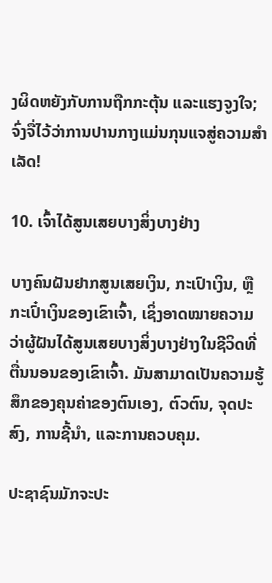ງຜິດຫຍັງກັບການຖືກກະຕຸ້ນ ແລະແຮງຈູງໃຈ; ຈົ່ງຈື່ໄວ້ວ່າການປານກາງແມ່ນກຸນແຈສູ່ຄວາມສໍາເລັດ!

10. ເຈົ້າໄດ້ສູນເສຍບາງສິ່ງບາງຢ່າງ

ບາງຄົນຝັນຢາກສູນເສຍເງິນ, ກະເປົາເງິນ, ຫຼືກະເປົ໋າເງິນຂອງເຂົາເຈົ້າ, ເຊິ່ງອາດໝາຍຄວາມວ່າຜູ້ຝັນໄດ້ສູນເສຍບາງສິ່ງບາງຢ່າງໃນຊີວິດທີ່ຕື່ນນອນຂອງເຂົາເຈົ້າ. ມັນສາມາດເປັນຄວາມຮູ້ສຶກຂອງຄຸນຄ່າຂອງຕົນເອງ, ຕົວຕົນ, ຈຸດປະສົງ, ການຊີ້ນໍາ, ແລະການຄວບຄຸມ.

ປະຊາຊົນມັກຈະປະ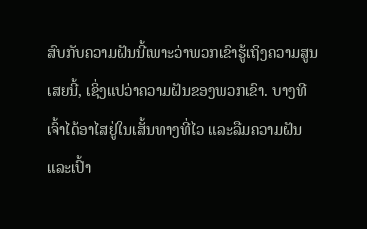ສົບກັບຄວາມຝັນນີ້ເພາະວ່າພວກເຂົາຮູ້ເຖິງຄວາມສູນເສຍນີ້, ເຊິ່ງແປວ່າຄວາມຝັນຂອງພວກເຂົາ. ບາງທີເຈົ້າໄດ້ອາໄສຢູ່ໃນເສັ້ນທາງທີ່ໄວ ແລະລືມຄວາມຝັນ ແລະເປົ້າ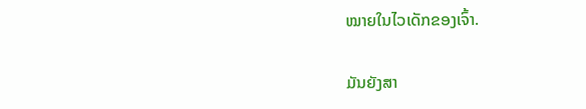ໝາຍໃນໄວເດັກຂອງເຈົ້າ.

ມັນຍັງສາ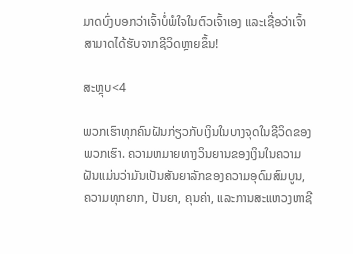ມາດບົ່ງບອກວ່າເຈົ້າບໍ່ພໍໃຈໃນຕົວເຈົ້າເອງ ແລະເຊື່ອວ່າເຈົ້າສາມາດໄດ້ຮັບຈາກຊີວິດຫຼາຍຂຶ້ນ!

ສະຫຼຸບ<4

ພວກເຮົາທຸກຄົນຝັນກ່ຽວກັບເງິນໃນບາງຈຸດໃນຊີວິດຂອງພວກເຮົາ. ຄວາມຫມາຍທາງວິນຍານຂອງເງິນໃນຄວາມຝັນແມ່ນວ່າມັນເປັນສັນຍາລັກຂອງຄວາມອຸດົມສົມບູນ, ຄວາມທຸກຍາກ, ປັນຍາ, ຄຸນຄ່າ, ແລະການສະແຫວງຫາຊີ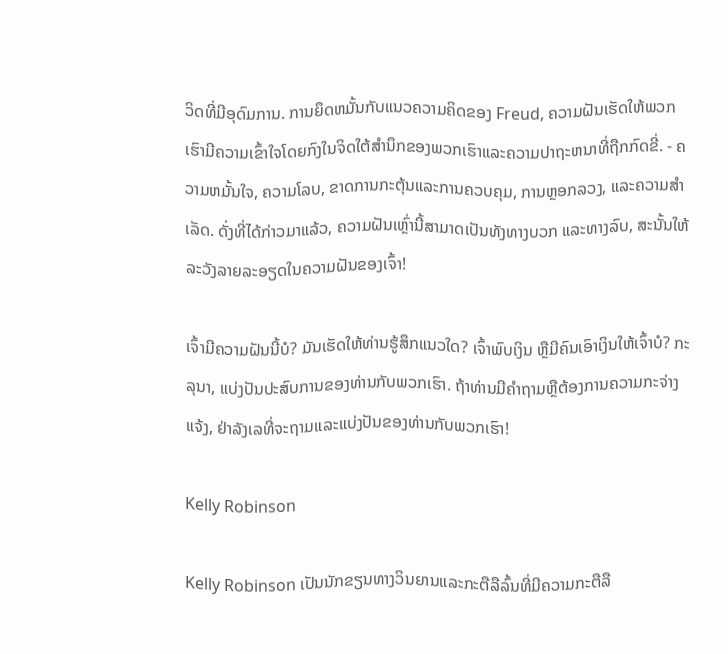ວິດທີ່ມີອຸດົມການ. ການຍຶດຫມັ້ນກັບແນວຄວາມຄິດຂອງ Freud, ຄວາມຝັນເຮັດໃຫ້ພວກເຮົາມີຄວາມເຂົ້າໃຈໂດຍກົງໃນຈິດໃຕ້ສໍານຶກຂອງພວກເຮົາແລະຄວາມປາຖະຫນາທີ່ຖືກກົດຂີ່. - ຄວາມຫມັ້ນໃຈ, ຄວາມໂລບ, ຂາດການກະຕຸ້ນແລະການຄວບຄຸມ, ການຫຼອກລວງ, ແລະຄວາມສໍາເລັດ. ດັ່ງທີ່ໄດ້ກ່າວມາແລ້ວ, ຄວາມຝັນເຫຼົ່ານີ້ສາມາດເປັນທັງທາງບວກ ແລະທາງລົບ, ສະນັ້ນໃຫ້ລະວັງລາຍລະອຽດໃນຄວາມຝັນຂອງເຈົ້າ!

ເຈົ້າມີຄວາມຝັນນີ້ບໍ? ມັນເຮັດໃຫ້ທ່ານຮູ້ສຶກແນວໃດ? ເຈົ້າພົບເງິນ ຫຼືມີຄົນເອົາເງິນໃຫ້ເຈົ້າບໍ? ກະລຸນາ, ແບ່ງປັນປະສົບການຂອງທ່ານກັບພວກເຮົາ. ຖ້າທ່ານມີຄໍາຖາມຫຼືຕ້ອງການຄວາມກະຈ່າງແຈ້ງ, ຢ່າລັງເລທີ່ຈະຖາມແລະແບ່ງປັນຂອງທ່ານກັບພວກເຮົາ!

Kelly Robinson

Kelly Robinson ເປັນນັກຂຽນທາງວິນຍານແລະກະຕືລືລົ້ນທີ່ມີຄວາມກະຕືລື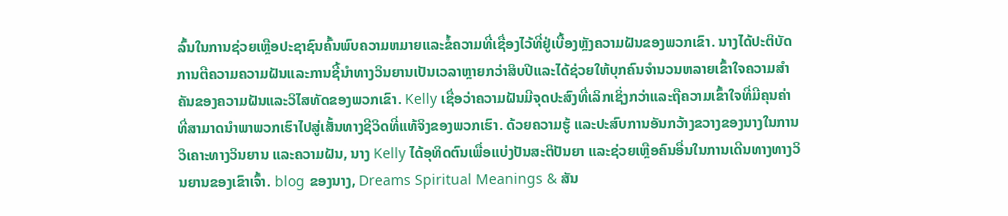ລົ້ນໃນການຊ່ວຍເຫຼືອປະຊາຊົນຄົ້ນພົບຄວາມຫມາຍແລະຂໍ້ຄວາມທີ່ເຊື່ອງໄວ້ທີ່ຢູ່ເບື້ອງຫຼັງຄວາມຝັນຂອງພວກເຂົາ. ນາງໄດ້ປະຕິບັດການຕີຄວາມຄວາມຝັນແລະການຊີ້ນໍາທາງວິນຍານເປັນເວລາຫຼາຍກວ່າສິບປີແລະໄດ້ຊ່ວຍໃຫ້ບຸກຄົນຈໍານວນຫລາຍເຂົ້າໃຈຄວາມສໍາຄັນຂອງຄວາມຝັນແລະວິໄສທັດຂອງພວກເຂົາ. Kelly ເຊື່ອວ່າຄວາມຝັນມີຈຸດປະສົງທີ່ເລິກເຊິ່ງກວ່າແລະຖືຄວາມເຂົ້າໃຈທີ່ມີຄຸນຄ່າທີ່ສາມາດນໍາພາພວກເຮົາໄປສູ່ເສັ້ນທາງຊີວິດທີ່ແທ້ຈິງຂອງພວກເຮົາ. ດ້ວຍຄວາມຮູ້ ແລະປະສົບການອັນກວ້າງຂວາງຂອງນາງໃນການວິເຄາະທາງວິນຍານ ແລະຄວາມຝັນ, ນາງ Kelly ໄດ້ອຸທິດຕົນເພື່ອແບ່ງປັນສະຕິປັນຍາ ແລະຊ່ວຍເຫຼືອຄົນອື່ນໃນການເດີນທາງທາງວິນຍານຂອງເຂົາເຈົ້າ. blog ຂອງນາງ, Dreams Spiritual Meanings & ສັນ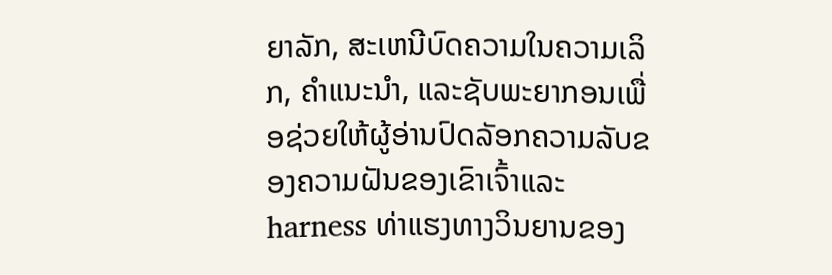ຍາລັກ, ສະເຫນີບົດຄວາມໃນຄວາມເລິກ, ຄໍາແນະນໍາ, ແລະຊັບພະຍາກອນເພື່ອຊ່ວຍໃຫ້ຜູ້ອ່ານປົດລັອກຄວາມລັບຂອງຄວາມຝັນຂອງເຂົາເຈົ້າແລະ harness ທ່າແຮງທາງວິນຍານຂອງ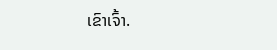ເຂົາເຈົ້າ.